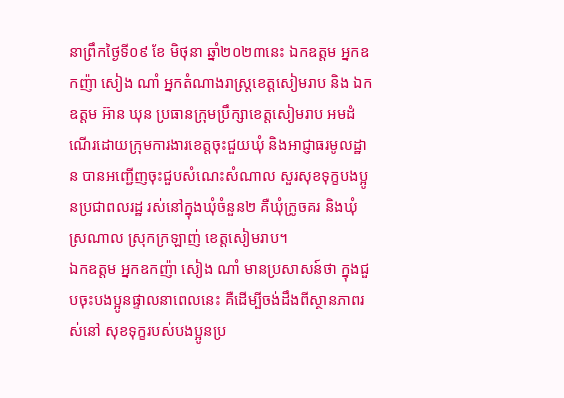នាព្រឹកថ្ងៃទី០៩ ខែ មិថុនា ឆ្នាំ២០២៣នេះ ឯកឧត្តម អ្នកឧកញ៉ា សៀង ណាំ អ្នកតំណាងរាស្រ្តខេត្តសៀមរាប និង ឯកឧត្តម អ៊ាន ឃុន ប្រធានក្រុមប្រឹក្សាខេត្តសៀមរាប អមដំណើរដោយក្រុមការងារខេត្តចុះជួយឃុំ និងអាជ្ញាធរមូលដ្ឋាន បានអញ្ជើញចុះជួបសំណេះសំណាល សួរសុខទុក្ខបងប្អូនប្រជាពលរដ្ឋ រស់នៅក្នុងឃុំចំនួន២ គឺឃុំក្រូចគរ និងឃុំស្រណាល ស្រុកក្រឡាញ់ ខេត្តសៀមរាប។
ឯកឧត្តម អ្នកឧកញ៉ា សៀង ណាំ មានប្រសាសន៍ថា ក្នុងជួបចុះបងប្អូនផ្ទាលនាពេលនេះ គឺដើម្បីចង់ដឹងពីស្ថានភាពរស់នៅ សុខទុក្ខរបស់បងប្អូនប្រ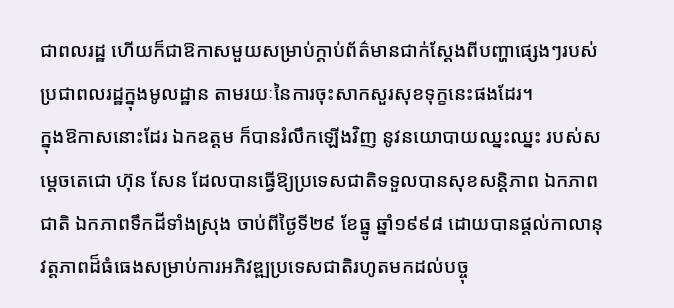ជាពលរដ្ឋ ហើយក៏ជាឱកាសមួយសម្រាប់ក្តាប់ព័ត៌មានជាក់ស្តែងពីបញ្ហាផ្សេងៗរបស់ប្រជាពលរដ្ឋក្នុងមូលដ្ឋាន តាមរយៈនៃការចុះសាកសួរសុខទុក្ខនេះផងដែរ។
ក្នុងឱកាសនោះដែរ ឯកឧត្តម ក៏បានរំលឹកឡើងវិញ នូវនយោបាយឈ្នះឈ្នះ របស់សម្ដេចតេជោ ហ៊ុន សែន ដែលបានធ្វើឱ្យប្រទេសជាតិទទួលបានសុខសន្តិភាព ឯកភាពជាតិ ឯកភាពទឹកដីទាំងស្រុង ចាប់ពីថ្ងៃទី២៩ ខែធ្នូ ឆ្នាំ១៩៩៨ ដោយបានផ្ដល់កាលានុវត្តភាពដ៏ធំធេងសម្រាប់ការអភិវឌ្ឍប្រទេសជាតិរហូតមកដល់បច្ចុ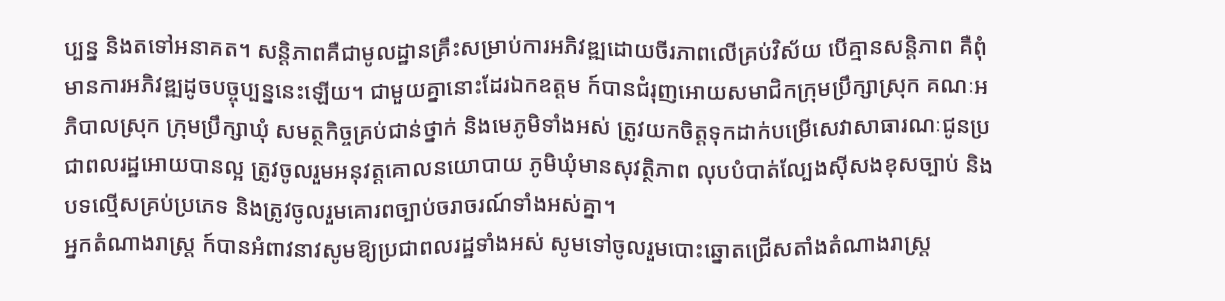ប្បន្ន និងតទៅអនាគត។ សន្តិភាពគឺជាមូលដ្ឋានគ្រឹះសម្រាប់ការអភិវឌ្ឍដោយចីរភាពលើគ្រប់វិស័យ បើគ្មានសន្តិភាព គឺពុំមានការអភិវឌ្ឍដូចបច្ចុប្បន្ននេះឡើយ។ ជាមួយគ្នានោះដែរឯកឧត្តម ក៍បានជំរុញអោយសមាជិកក្រុមប្រឹក្សាស្រុក គណៈអភិបាលស្រុក ក្រុមប្រឹក្សាឃុំ សមត្ថកិច្ចគ្រប់ជាន់ថ្នាក់ និងមេភូមិទាំងអស់ ត្រូវយកចិត្តទុកដាក់បម្រើសេវាសាធារណៈជូនប្រជាពលរដ្ឋអោយបានល្អ ត្រូវចូលរួមអនុវត្តគោលនយោបាយ ភូមិឃុំមានសុវត្ថិភាព លុបបំបាត់ល្បែងស៊ីសងខុសច្បាប់ និងបទល្មើសគ្រប់ប្រភេទ និងត្រូវចូលរួមគោរពច្បាប់ចរាចរណ៍ទាំងអស់គ្នា។
អ្នកតំណាងរាស្រ្ត ក៍បានអំពាវនាវសូមឱ្យប្រជាពលរដ្ឋទាំងអស់ សូមទៅចូលរួមបោះឆ្នោតជ្រើសតាំងតំណាងរាស្រ្ត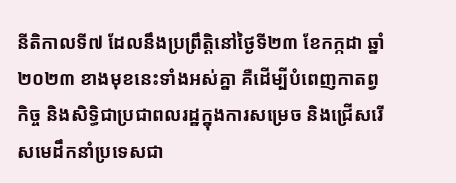នីតិកាលទី៧ ដែលនឹងប្រព្រឹត្តិនៅថ្ងៃទី២៣ ខែកក្កដា ឆ្នាំ២០២៣ ខាងមុខនេះទាំងអស់គ្នា គឺដើម្បីបំពេញកាតព្វកិច្ច និងសិទ្ធិជាប្រជាពលរដ្ឋក្នុងការសម្រេច និងជ្រើសរើសមេដឹកនាំប្រទេសជា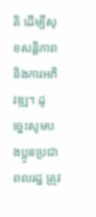តិ ដើម្បីសុខសន្ដិភាព និងការអភិវឌ្ឍ។ ដូច្នេះសូមបងប្អូនប្រជាពលរដ្ឋ ត្រូវ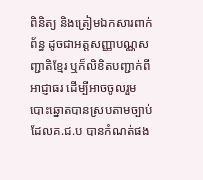ពិនិត្យ និងត្រៀមឯកសារពាក់ព័ន្ធ ដូចជាអត្តសញ្ញាបណ្ណសញ្ជាតិខ្មែរ ឬក៏លិខិតបញ្ជាក់ពីអាជ្ញាធរ ដើម្បីអាចចូលរួមបោះឆ្នោតបានស្របតាមច្បាប់ដែលគ.ជ.ប បានកំណត់ផង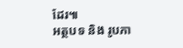ដែរ៕
អត្ថបទ និង រូបភា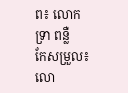ព៖ លោក ទ្រា ពន្លឺ
កែសម្រួល៖ លោ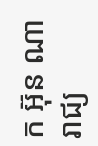ក អ៊ុន ណារាជ្យ